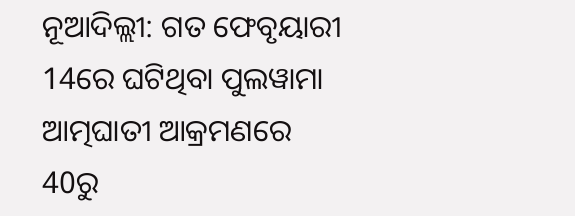ନୂଆଦିଲ୍ଲୀ: ଗତ ଫେବୃୟାରୀ 14ରେ ଘଟିଥିବା ପୁଲୱାମା ଆତ୍ମଘାତୀ ଆକ୍ରମଣରେ 40ରୁ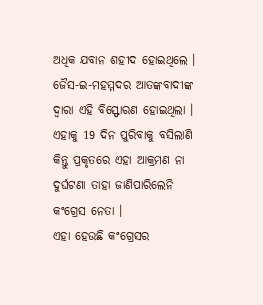ଅଧିକ ଯବାନ ଶହୀଦ ହୋଇଥିଲେ । ଜୈସ-ଇ-ମହମ୍ମଦର ଆତଙ୍କବାଦୀଙ୍କ ଦ୍ବାରା ଏହି ବିସ୍ଫୋରଣ ହୋଇଥିଲା । ଏହାକୁ 19 ଦିନ ପୁରିବାକୁ ବସିଲାଣି କିନ୍ତୁ ପ୍ରକୃତରେ ଏହା ଆକ୍ରମଣ ନା ଦୁର୍ଘଟଣା ତାହା ଜାଣିପାରିଲେନି କଂଗ୍ରେସ ନେତା ।
ଏହା ହେଉଛି କଂଗ୍ରେସର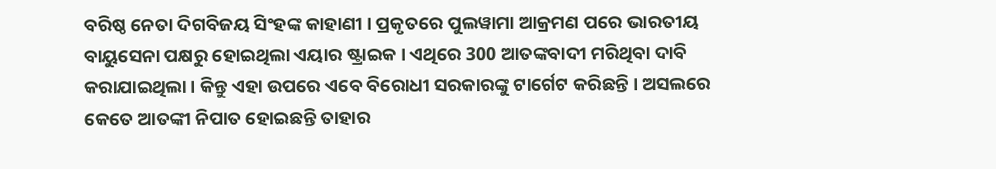ବରିଷ୍ଠ ନେତା ଦିଗବିଜୟ ସିଂହଙ୍କ କାହାଣୀ । ପ୍ରକୃତରେ ପୁଲୱାମା ଆକ୍ରମଣ ପରେ ଭାରତୀୟ ବାୟୁସେନା ପକ୍ଷରୁ ହୋଇଥିଲା ଏୟାର ଷ୍ଟ୍ରାଇକ । ଏଥିରେ 300 ଆତଙ୍କବାଦୀ ମରିଥିବା ଦାବି କରାଯାଇଥିଲା । କିନ୍ତୁ ଏହା ଉପରେ ଏବେ ବିରୋଧୀ ସରକାରଙ୍କୁ ଟାର୍ଗେଟ କରିଛନ୍ତି । ଅସଲରେ କେତେ ଆତଙ୍କୀ ନିପାତ ହୋଇଛନ୍ତି ତାହାର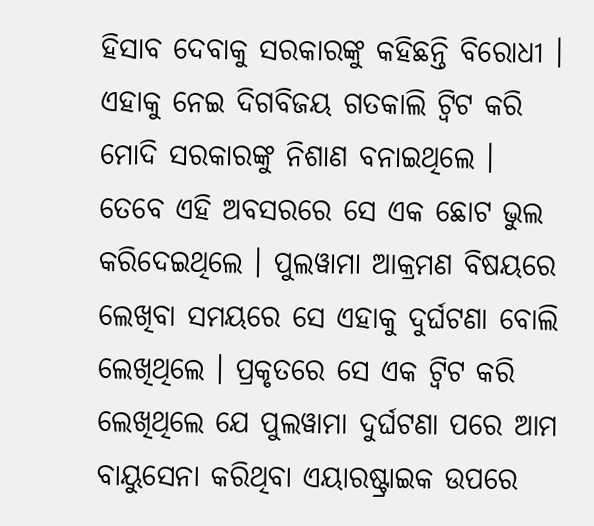ହିସାବ ଦେବାକୁ ସରକାରଙ୍କୁ କହିଛନ୍ତି ବିରୋଧୀ । ଏହାକୁ ନେଇ ଦିଗବିଜୟ ଗତକାଲି ଟ୍ବିଟ କରି ମୋଦି ସରକାରଙ୍କୁ ନିଶାଣ ବନାଇଥିଲେ ।
ତେବେ ଏହି ଅବସରରେ ସେ ଏକ ଛୋଟ ଭୁଲ କରିଦେଇଥିଲେ । ପୁଲୱାମା ଆକ୍ରମଣ ବିଷୟରେ ଲେଖିବା ସମୟରେ ସେ ଏହାକୁ ଦୁର୍ଘଟଣା ବୋଲି ଲେଖିଥିଲେ । ପ୍ରକୃତରେ ସେ ଏକ ଟ୍ବିଟ କରି ଲେଖିଥିଲେ ଯେ ପୁଲୱାମା ଦୁର୍ଘଟଣା ପରେ ଆମ ବାୟୁସେନା କରିଥିବା ଏୟାରଷ୍ଟ୍ରାଇକ ଉପରେ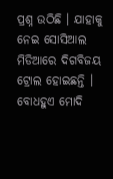ପ୍ରଶ୍ନ ଉଠିଛି । ଯାହାକୁ ନେଇ ସୋସିଆଲ ମିଡିଆରେ ଦିଗବିଜୟ ଟ୍ରୋଲ ହୋଇଛନ୍ତି ।
ବୋଧହୁଏ ମୋଦି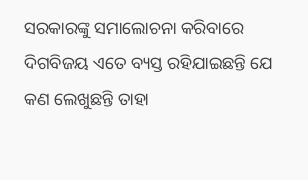ସରକାରଙ୍କୁ ସମାଲୋଚନା କରିବାରେ ଦିଗବିଜୟ ଏତେ ବ୍ୟସ୍ତ ରହିଯାଇଛନ୍ତି ଯେ କଣ ଲେଖୁଛନ୍ତି ତାହା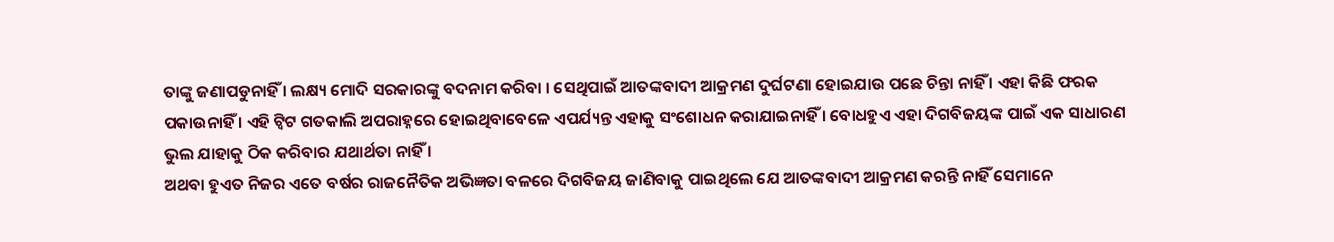ତାଙ୍କୁ ଜଣାପଡୁନାହିଁ । ଲକ୍ଷ୍ୟ ମୋଦି ସରକାରଙ୍କୁ ବଦନାମ କରିବା । ସେଥିପାଇଁ ଆତଙ୍କବାଦୀ ଆକ୍ରମଣ ଦୁର୍ଘଟଣା ହୋଇଯାଉ ପଛେ ଚିନ୍ତା ନାହିଁ । ଏହା କିଛି ଫରକ ପକାଉନାହିଁ । ଏହି ଟ୍ବିଟ ଗତକାଲି ଅପରାହ୍ନରେ ହୋଇଥିବାବେଳେ ଏପର୍ଯ୍ୟନ୍ତ ଏହାକୁ ସଂଶୋଧନ କରାଯାଇନାହିଁ । ବୋଧହୁଏ ଏହା ଦିଗବିଜୟଙ୍କ ପାଇଁ ଏକ ସାଧାରଣ ଭୁଲ ଯାହାକୁ ଠିକ କରିବାର ଯଥାର୍ଥତା ନାହିଁ ।
ଅଥବା ହୁଏତ ନିଜର ଏତେ ବର୍ଷର ରାଜନୈତିକ ଅଭିଜ୍ଞତା ବଳରେ ଦିଗବିଜୟ ଜାଣିବାକୁ ପାଇଥିଲେ ଯେ ଆତଙ୍କବାଦୀ ଆକ୍ରମଣ କରନ୍ତି ନାହିଁ ସେମାନେ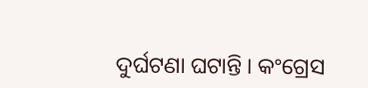ଦୁର୍ଘଟଣା ଘଟାନ୍ତି । କଂଗ୍ରେସ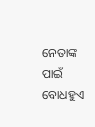ନେତାଙ୍କ ପାଇଁ ବୋଧହୁଏ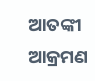ଆତଙ୍କୀ ଆକ୍ରମଣ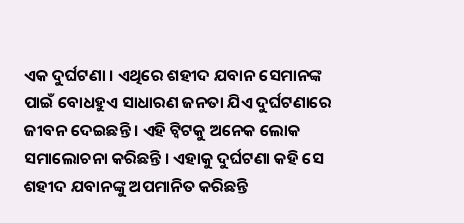ଏକ ଦୁର୍ଘଟଣା । ଏଥିରେ ଶହୀଦ ଯବାନ ସେମାନଙ୍କ ପାଇଁ ବୋଧହୁଏ ସାଧାରଣ ଜନତା ଯିଏ ଦୁର୍ଘଟଣାରେ ଜୀବନ ଦେଇଛନ୍ତି । ଏହି ଟ୍ବିଟକୁ ଅନେକ ଲୋକ ସମାଲୋଚନା କରିଛନ୍ତି । ଏହାକୁ ଦୁର୍ଘଟଣା କହି ସେ ଶହୀଦ ଯବାନଙ୍କୁ ଅପମାନିତ କରିଛନ୍ତି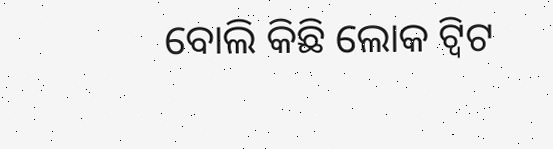ବୋଲି କିଛି ଲୋକ ଟ୍ବିଟ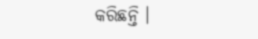କରିଛନ୍ତି ।